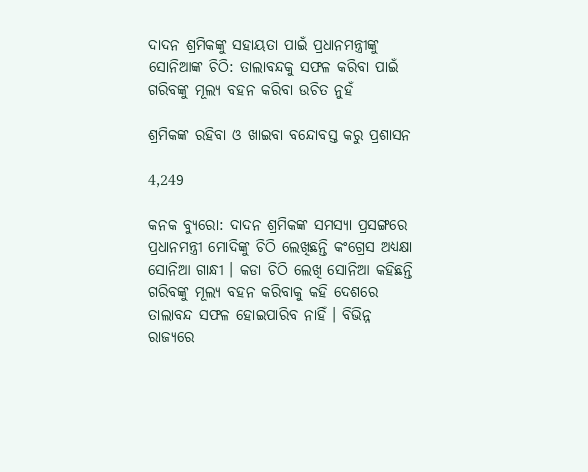ଦାଦନ ଶ୍ରମିକଙ୍କୁ ସହାୟତା ପାଇଁ ପ୍ରଧାନମନ୍ତ୍ରୀଙ୍କୁ ସୋନିଆଙ୍କ ଚିଠି: ତାଲାବନ୍ଦକୁ ସଫଳ କରିବା ପାଇଁ ଗରିବଙ୍କୁ ମୂଲ୍ୟ ବହନ କରିବା ଉଚିତ ନୁହଁ

ଶ୍ରମିକଙ୍କ ରହିବା ଓ ଖାଇବା ବନ୍ଦୋବସ୍ତ କରୁ ପ୍ରଶାସନ

4,249

କନକ ବ୍ୟୁରୋ: ଦାଦନ ଶ୍ରମିକଙ୍କ ସମସ୍ୟା ପ୍ରସଙ୍ଗରେ ପ୍ରଧାନମନ୍ତ୍ରୀ ମୋଦିଙ୍କୁ ଚିଠି ଲେଖିଛନ୍ତି କଂଗ୍ରେସ ଅଧ୍ୟକ୍ଷା ସୋନିଆ ଗାନ୍ଧୀ । କଡା ଚିଠି ଲେଖି ସୋନିଆ କହିଛନ୍ତି ଗରିବଙ୍କୁ ମୂଲ୍ୟ ବହନ କରିବାକୁ କହି ଦେଶରେ ତାଲାବନ୍ଦ ସଫଳ ହୋଇପାରିବ ନାହିଁ । ବିଭିନ୍ନ ରାଜ୍ୟରେ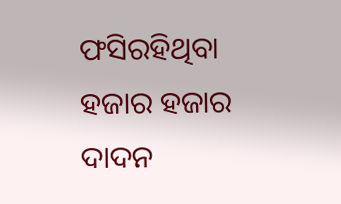ଫସିରହିଥିବା ହଜାର ହଜାର ଦାଦନ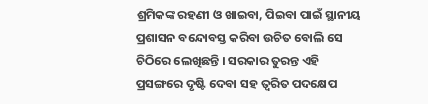ଶ୍ରମିକଙ୍କ ରହଣୀ ଓ ଖାଇବା, ପିଇବା ପାଇଁ ସ୍ଥାନୀୟ ପ୍ରଶାସନ ବନ୍ଦୋବସ୍ତ କରିବା ଉଚିତ ବୋଲି ସେ ଚିଠିରେ ଲେଖିଛନ୍ତି । ସରକାର ତୁରନ୍ତ ଏହି ପ୍ରସଙ୍ଗରେ ଦୃଷ୍ଟି ଦେବା ସହ ତ୍ୱରିତ ପଦକ୍ଷେପ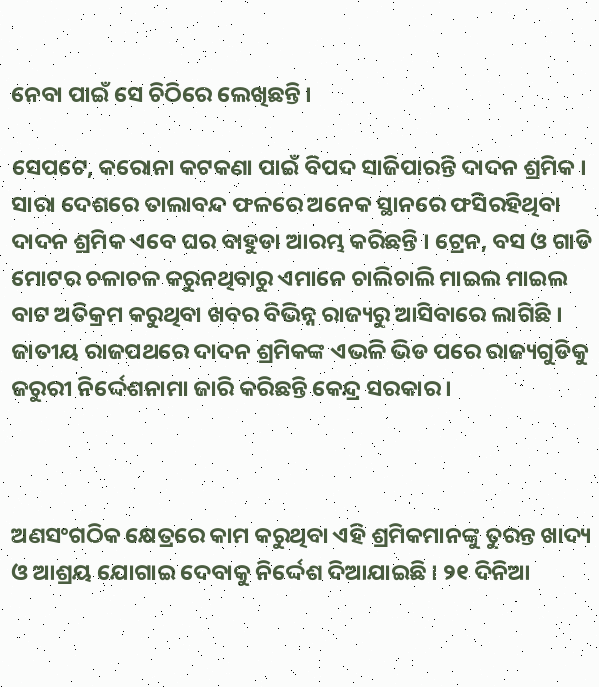ନେବା ପାଇଁ ସେ ଚିଠିରେ ଲେଖିଛନ୍ତି ।

ସେପଟେ, କରୋନା କଟକଣା ପାଇଁ ବିପଦ ସାଜିପାରନ୍ତି ଦାଦନ ଶ୍ରମିକ । ସାରା ଦେଶରେ ତାଲାବନ୍ଦ ଫଳରେ ଅନେକ ସ୍ଥାନରେ ଫସିରହିଥିବା ଦାଦନ ଶ୍ରମିକ ଏବେ ଘର ବାହୁଡା ଆରମ୍ଭ କରିଛନ୍ତି । ଟ୍ରେନ, ବସ ଓ ଗାଡି ମୋଟର ଚଳାଚଳ କରୁନଥିବାରୁ ଏମାନେ ଚାଲିଚାଲି ମାଇଲ ମାଇଲ ବାଟ ଅତିକ୍ରମ କରୁଥିବା ଖବର ବିଭିନ୍ନ ରାଜ୍ୟରୁ ଆସିବାରେ ଲାଗିଛି । ଜାତୀୟ ରାଜପଥରେ ଦାଦନ ଶ୍ରମିକଙ୍କ ଏଭଳି ଭିଡ ପରେ ରାଜ୍ୟଗୁଡିକୁ ଜରୁରୀ ନିର୍ଦ୍ଦେଶନାମା ଜାରି କରିଛନ୍ତି କେନ୍ଦ୍ର ସରକାର ।



ଅଣସଂଗଠିକ କ୍ଷେତ୍ରରେ କାମ କରୁଥିବା ଏହି ଶ୍ରମିକମାନଙ୍କୁ ତୁରନ୍ତ ଖାଦ୍ୟ ଓ ଆଶ୍ରୟ ଯୋଗାଇ ଦେବାକୁ ନିର୍ଦ୍ଦେଶ ଦିଆଯାଇଛି । ୨୧ ଦିନିଆ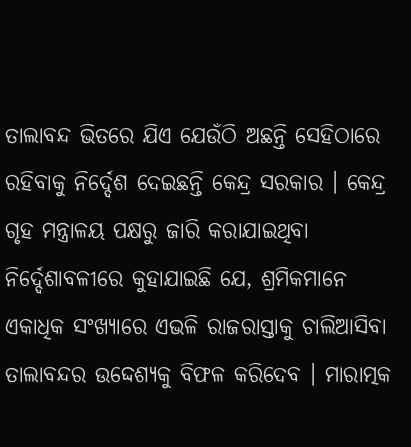ତାଲାବନ୍ଦ ଭିତରେ ଯିଏ ଯେଉଁଠି ଅଛନ୍ତି ସେହିଠାରେ ରହିବାକୁ ନିର୍ଦ୍ଦେଶ ଦେଇଛନ୍ତି କେନ୍ଦ୍ର ସରକାର । କେନ୍ଦ୍ର ଗୃହ ମନ୍ତ୍ରାଳୟ ପକ୍ଷରୁ ଜାରି କରାଯାଇଥିବା ନିର୍ଦ୍ଦେଶାବଳୀରେ କୁହାଯାଇଛି ଯେ, ଶ୍ରମିକମାନେ ଏକାଧିକ ସଂଖ୍ୟାରେ ଏଭଳି ରାଜରାସ୍ତାକୁ ଚାଲିଆସିବା ତାଲାବନ୍ଦର ଉଦ୍ଦେଶ୍ୟକୁ ବିଫଳ କରିଦେବ । ମାରାତ୍ମକ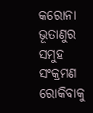କରୋନା ଭୂତାଣୁର ସମୁହ ସଂକ୍ରମଣ ରୋକିବାକୁ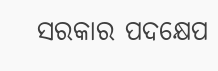ସରକାର ପଦକ୍ଷେପ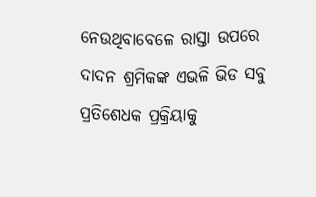ନେଉଥିବାବେଳେ ରାସ୍ତା ଉପରେ ଦାଦନ ଶ୍ରମିକଙ୍କ ଏଭଳି ଭିଡ ସବୁ ପ୍ରତିଶେଧକ ପ୍ରକ୍ରିୟାକୁ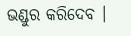ଭଣ୍ଡୁର କରିଦେବ ।